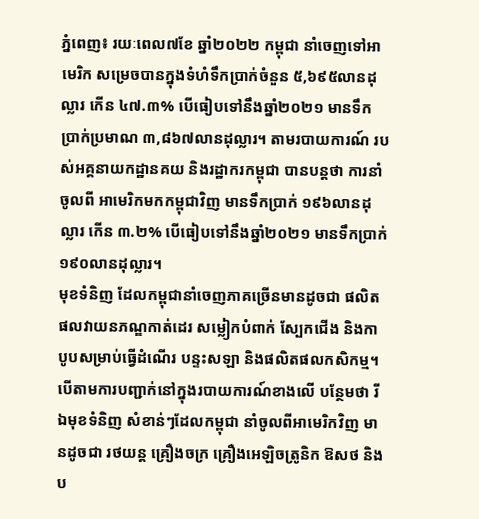ភ្នំពេញ៖ រយៈពេល៧ខែ ឆ្នាំ២០២២ កម្ពុជា នាំចេញទៅអាមេរិក សម្រេចបានក្នុងទំហំទឹកប្រាក់ចំនួន ៥,៦៩៥លានដុល្លារ កើន ៤៧.៣% បើធៀបទៅនឹងឆ្នាំ២០២១ មានទឹកប្រាក់ប្រមាណ ៣,៨៦៧លានដុល្លារ។ តាមរបាយការណ៍ របស់អគ្គនាយកដ្ឋានគយ និងរដ្ឋាករកម្ពុជា បានបន្តថា ការនាំចូលពី អាមេរិកមកកម្ពុជាវិញ មានទឹកប្រាក់ ១៩៦លានដុល្លារ កើន ៣.២% បើធៀបទៅនឹងឆ្នាំ២០២១ មានទឹកប្រាក់ ១៩០លានដុល្លារ។
មុខទំនិញ ដែលកម្ពុជានាំចេញភាគច្រើនមានដូចជា ផលិតផលវាយនភណ្ឌកាត់ដេរ សម្លៀកបំពាក់ ស្បែកជើង និងកាបូបសម្រាប់ធ្វើដំណើរ បន្ទះសឡា និងផលិតផលកសិកម្ម។ បើតាមការបញ្ជាក់នៅក្នុងរបាយការណ៍ខាងលើ បន្ថែមថា រីឯមុខទំនិញ សំខាន់ៗដែលកម្ពុជា នាំចូលពីអាមេរិកវិញ មានដូចជា រថយន្ត គ្រឿងចក្រ គ្រឿងអេឡិចត្រូនិក ឱសថ និងប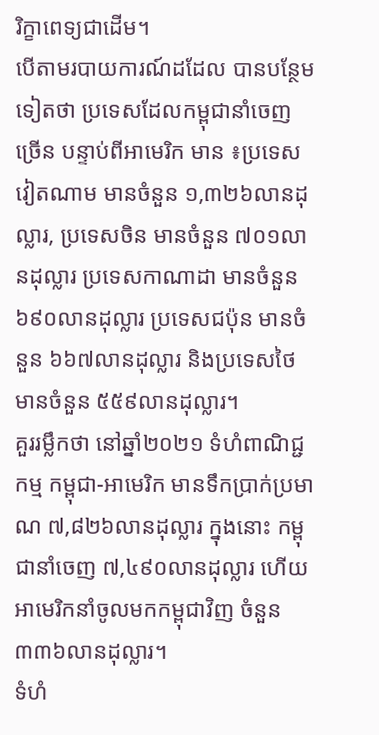រិក្ខាពេទ្យជាដើម។
បើតាមរបាយការណ៍ដដែល បានបន្ថែមទៀតថា ប្រទេសដែលកម្ពុជានាំចេញច្រើន បន្ទាប់ពីអាមេរិក មាន ៖ប្រទេសវៀតណាម មានចំនួន ១,៣២៦លានដុល្លារ, ប្រទេសចិន មានចំនួន ៧០១លានដុល្លារ ប្រទេសកាណាដា មានចំនួន ៦៩០លានដុល្លារ ប្រទេសជប៉ុន មានចំនួន ៦៦៧លានដុល្លារ និងប្រទេសថៃ មានចំនួន ៥៥៩លានដុល្លារ។
គួររម្លឹកថា នៅឆ្នាំ២០២១ ទំហំពាណិជ្ជកម្ម កម្ពុជា-អាមេរិក មានទឹកប្រាក់ប្រមាណ ៧,៨២៦លានដុល្លារ ក្នុងនោះ កម្ពុជានាំចេញ ៧,៤៩០លានដុល្លារ ហើយអាមេរិកនាំចូលមកកម្ពុជាវិញ ចំនួន ៣៣៦លានដុល្លារ។
ទំហំ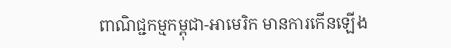ពាណិជ្ជកម្មកម្ពុជា-អាមេរិក មានការកើនឡើង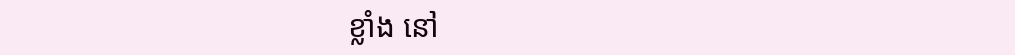ខ្លាំង នៅ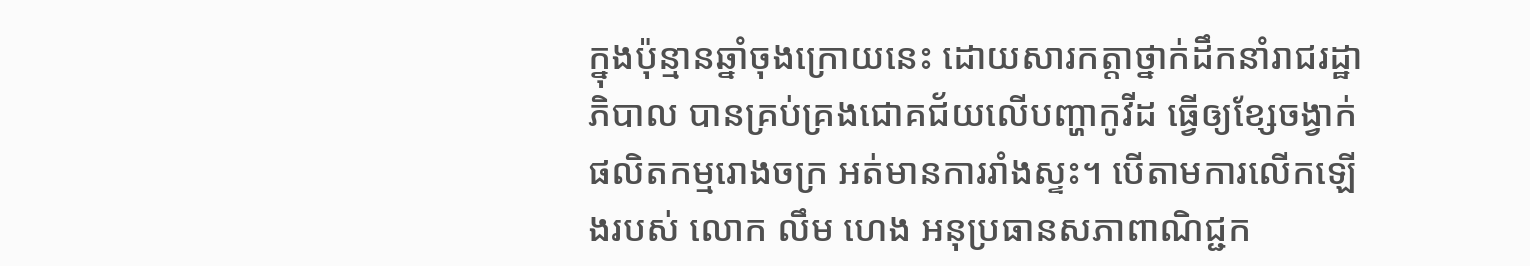ក្នុងប៉ុន្មានឆ្នាំចុងក្រោយនេះ ដោយសារកត្តាថ្នាក់ដឹកនាំរាជរដ្ឋាភិបាល បានគ្រប់គ្រងជោគជ័យលើបញ្ហាកូវីដ ធ្វើឲ្យខ្សែចង្វាក់ផលិតកម្មរោងចក្រ អត់មានការរាំងស្ទះ។ បើតាមការលើកឡើងរបស់ លោក លឹម ហេង អនុប្រធានសភាពាណិជ្ជក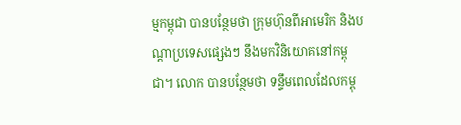ម្មកម្ពុជា បានបន្ថែមថា ក្រុមហ៊ុនពីអាមេរិក និងបណ្ដាប្រទេសផ្សេងៗ នឹងមកវិនិយោគនៅកម្ពុជា។ លោក បានបន្ថែមថា ទន្ទឹមពេលដែលកម្ពុ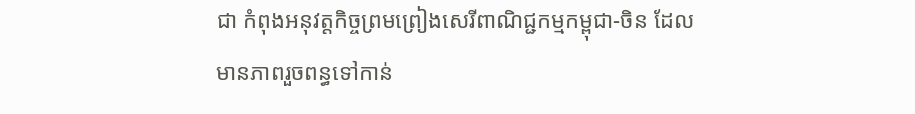ជា កំពុងអនុវត្តកិច្ចព្រមព្រៀងសេរីពាណិជ្ជកម្មកម្ពុជា-ចិន ដែលមានភាពរួចពន្ធទៅកាន់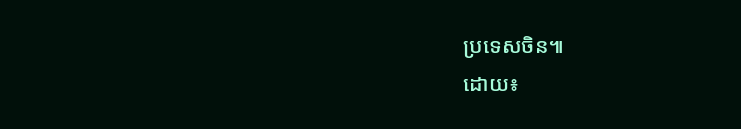ប្រទេសចិន៕
ដោយ៖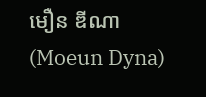មឿន ឌីណា (Moeun Dyna)